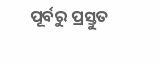ପୂର୍ବରୁ ପ୍ରସ୍ତୁତ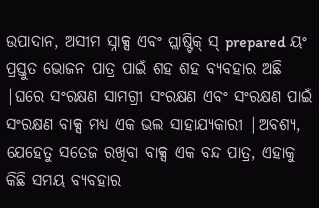ଉପାଦାନ, ଅସୀମ ସ୍ନାକ୍ସ ଏବଂ ପ୍ଲାଷ୍ଟିକ୍ ସ୍ prepared ୟଂ ପ୍ରସ୍ତୁତ ଭୋଜନ ପାତ୍ର ପାଇଁ ଶହ ଶହ ବ୍ୟବହାର ଅଛି |ଘରେ ସଂରକ୍ଷଣ ସାମଗ୍ରୀ ସଂରକ୍ଷଣ ଏବଂ ସଂରକ୍ଷଣ ପାଇଁ ସଂରକ୍ଷଣ ବାକ୍ସ ମଧ୍ୟ ଏକ ଭଲ ସାହାଯ୍ୟକାରୀ |ଅବଶ୍ୟ, ଯେହେତୁ ସତେଜ ରଖିବା ବାକ୍ସ ଏକ ବନ୍ଦ ପାତ୍ର, ଏହାକୁ କିଛି ସମୟ ବ୍ୟବହାର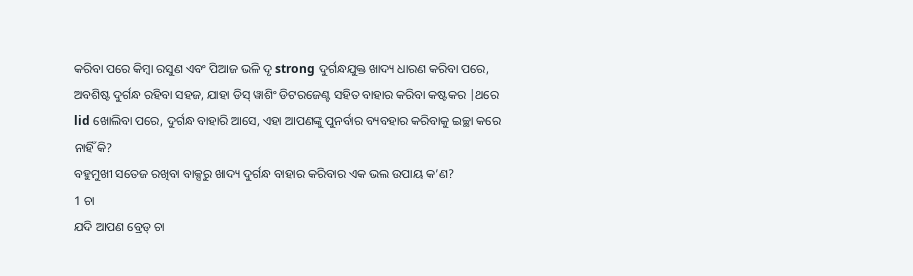କରିବା ପରେ କିମ୍ବା ରସୁଣ ଏବଂ ପିଆଜ ଭଳି ଦୃ strong ଦୁର୍ଗନ୍ଧଯୁକ୍ତ ଖାଦ୍ୟ ଧାରଣ କରିବା ପରେ, ଅବଶିଷ୍ଟ ଦୁର୍ଗନ୍ଧ ରହିବା ସହଜ, ଯାହା ଡିସ୍ ୱାଶିଂ ଡିଟରଜେଣ୍ଟ ସହିତ ବାହାର କରିବା କଷ୍ଟକର |ଥରେ lid ଖୋଲିବା ପରେ, ଦୁର୍ଗନ୍ଧ ବାହାରି ଆସେ, ଏହା ଆପଣଙ୍କୁ ପୁନର୍ବାର ବ୍ୟବହାର କରିବାକୁ ଇଚ୍ଛା କରେ ନାହିଁ କି?
ବହୁମୁଖୀ ସତେଜ ରଖିବା ବାକ୍ସରୁ ଖାଦ୍ୟ ଦୁର୍ଗନ୍ଧ ବାହାର କରିବାର ଏକ ଭଲ ଉପାୟ କ’ଣ?
1 ଚା
ଯଦି ଆପଣ ବ୍ରେଡ୍ ଚା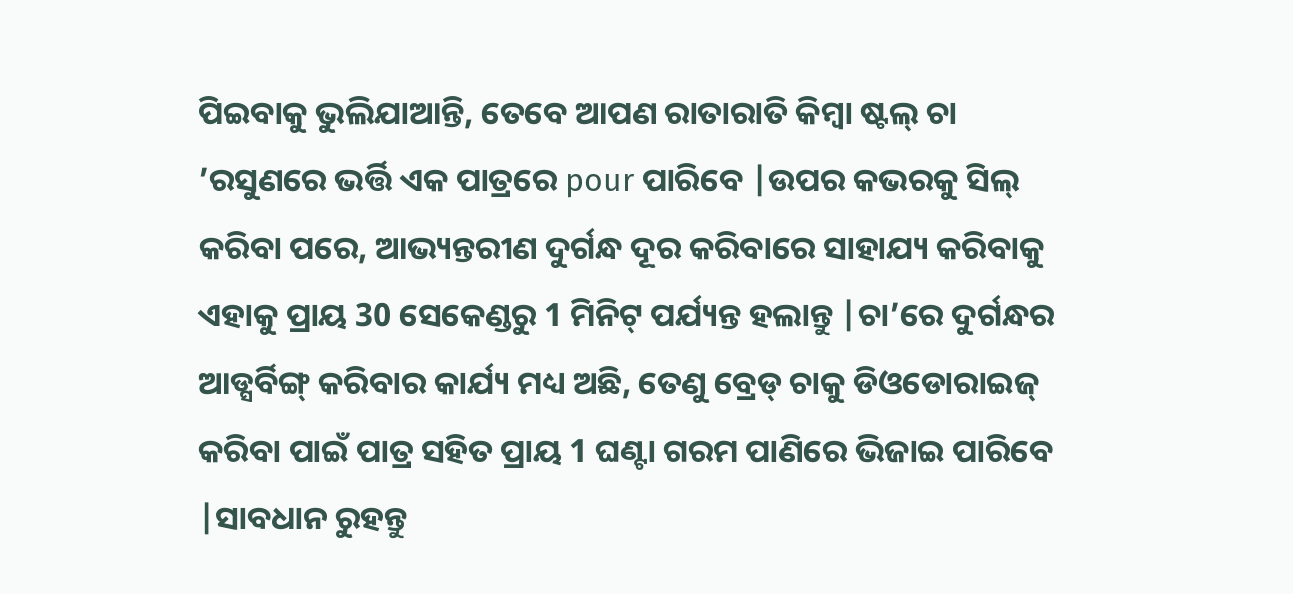ପିଇବାକୁ ଭୁଲିଯାଆନ୍ତି, ତେବେ ଆପଣ ରାତାରାତି କିମ୍ବା ଷ୍ଟଲ୍ ଚା ’ରସୁଣରେ ଭର୍ତ୍ତି ଏକ ପାତ୍ରରେ pour ପାରିବେ |ଉପର କଭରକୁ ସିଲ୍ କରିବା ପରେ, ଆଭ୍ୟନ୍ତରୀଣ ଦୁର୍ଗନ୍ଧ ଦୂର କରିବାରେ ସାହାଯ୍ୟ କରିବାକୁ ଏହାକୁ ପ୍ରାୟ 30 ସେକେଣ୍ଡରୁ 1 ମିନିଟ୍ ପର୍ଯ୍ୟନ୍ତ ହଲାନ୍ତୁ |ଚା’ରେ ଦୁର୍ଗନ୍ଧର ଆଡ୍ସର୍ବିଙ୍ଗ୍ କରିବାର କାର୍ଯ୍ୟ ମଧ୍ୟ ଅଛି, ତେଣୁ ବ୍ରେଡ୍ ଚାକୁ ଡିଓଡୋରାଇଜ୍ କରିବା ପାଇଁ ପାତ୍ର ସହିତ ପ୍ରାୟ 1 ଘଣ୍ଟା ଗରମ ପାଣିରେ ଭିଜାଇ ପାରିବେ |ସାବଧାନ ରୁହନ୍ତୁ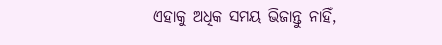ଏହାକୁ ଅଧିକ ସମୟ ଭିଜାନ୍ତୁ ନାହିଁ,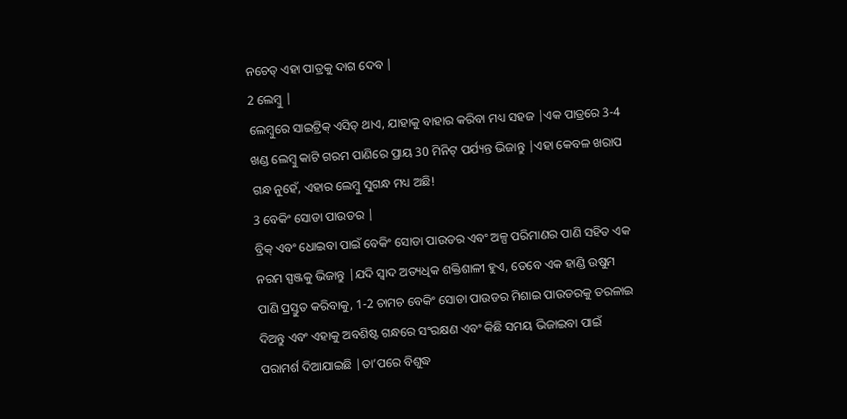ନଚେତ୍ ଏହା ପାତ୍ରକୁ ଦାଗ ଦେବ |
2 ଲେମ୍ବୁ |
ଲେମ୍ବୁରେ ସାଇଟ୍ରିକ୍ ଏସିଡ୍ ଥାଏ, ଯାହାକୁ ବାହାର କରିବା ମଧ୍ୟ ସହଜ |ଏକ ପାତ୍ରରେ 3-4 ଖଣ୍ଡ ଲେମ୍ବୁ କାଟି ଗରମ ପାଣିରେ ପ୍ରାୟ 30 ମିନିଟ୍ ପର୍ଯ୍ୟନ୍ତ ଭିଜାନ୍ତୁ |ଏହା କେବଳ ଖରାପ ଗନ୍ଧ ନୁହେଁ, ଏହାର ଲେମ୍ବୁ ସୁଗନ୍ଧ ମଧ୍ୟ ଅଛି!
3 ବେକିଂ ସୋଡା ପାଉଡର |
ବ୍ରିକ୍ ଏବଂ ଧୋଇବା ପାଇଁ ବେକିଂ ସୋଡା ପାଉଡର ଏବଂ ଅଳ୍ପ ପରିମାଣର ପାଣି ସହିତ ଏକ ନରମ ସ୍ପଞ୍ଜକୁ ଭିଜାନ୍ତୁ |ଯଦି ସ୍ୱାଦ ଅତ୍ୟଧିକ ଶକ୍ତିଶାଳୀ ହୁଏ, ତେବେ ଏକ ହାଣ୍ଡି ଉଷୁମ ପାଣି ପ୍ରସ୍ତୁତ କରିବାକୁ, 1-2 ଚାମଚ ବେକିଂ ସୋଡା ପାଉଡର ମିଶାଇ ପାଉଡରକୁ ତରଳାଇ ଦିଅନ୍ତୁ ଏବଂ ଏହାକୁ ଅବଶିଷ୍ଟ ଗନ୍ଧରେ ସଂରକ୍ଷଣ ଏବଂ କିଛି ସମୟ ଭିଜାଇବା ପାଇଁ ପରାମର୍ଶ ଦିଆଯାଇଛି |ତା’ପରେ ବିଶୁଦ୍ଧ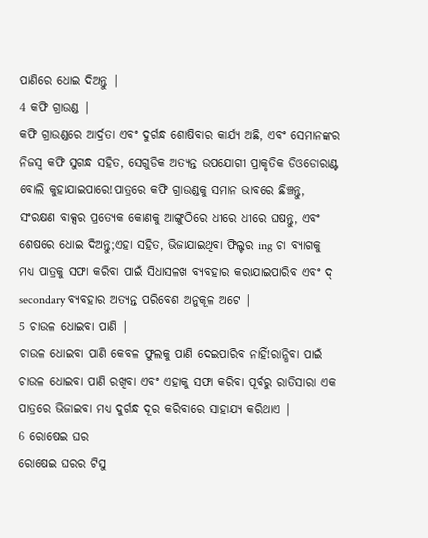ପାଣିରେ ଧୋଇ ଦିଅନ୍ତୁ |
4 କଫି ଗ୍ରାଉଣ୍ଡ |
କଫି ଗ୍ରାଉଣ୍ଡରେ ଆର୍ଦ୍ରତା ଏବଂ ଦୁର୍ଗନ୍ଧ ଶୋଷିବାର କାର୍ଯ୍ୟ ଅଛି, ଏବଂ ସେମାନଙ୍କର ନିଜସ୍ୱ କଫି ସୁଗନ୍ଧ ସହିତ, ସେଗୁଡିକ ଅତ୍ୟନ୍ତ ଉପଯୋଗୀ ପ୍ରାକୃତିକ ଡିଓଡୋରାଣ୍ଟ ବୋଲି କୁହାଯାଇପାରେ!ପାତ୍ରରେ କଫି ଗ୍ରାଉଣ୍ଡକୁ ସମାନ ଭାବରେ ଛିଞ୍ଚନ୍ତୁ, ସଂରକ୍ଷଣ ବାକ୍ସର ପ୍ରତ୍ୟେକ କୋଣକୁ ଆଙ୍ଗୁଠିରେ ଧୀରେ ଧୀରେ ଘଷନ୍ତୁ, ଏବଂ ଶେଷରେ ଧୋଇ ଦିଅନ୍ତୁ;ଏହା ସହିତ, ଭିଜାଯାଇଥିବା ଫିଲ୍ଟର ing ଚା ବ୍ୟାଗକୁ ମଧ୍ୟ ପାତ୍ରକୁ ସଫା କରିବା ପାଇଁ ସିଧାସଳଖ ବ୍ୟବହାର କରାଯାଇପାରିବ ଏବଂ ଦ୍ secondary ବ୍ୟବହାର ଅତ୍ୟନ୍ତ ପରିବେଶ ଅନୁକୂଳ ଅଟେ |
5 ଚାଉଳ ଧୋଇବା ପାଣି |
ଚାଉଳ ଧୋଇବା ପାଣି କେବଳ ଫୁଲକୁ ପାଣି ଦେଇପାରିବ ନାହିଁ!ରାନ୍ଧିବା ପାଇଁ ଚାଉଳ ଧୋଇବା ପାଣି ରଖିବା ଏବଂ ଏହାକୁ ସଫା କରିବା ପୂର୍ବରୁ ରାତିସାରା ଏକ ପାତ୍ରରେ ଭିଜାଇବା ମଧ୍ୟ ଦୁର୍ଗନ୍ଧ ଦୂର କରିବାରେ ସାହାଯ୍ୟ କରିଥାଏ |
6 ରୋଷେଇ ଘର
ରୋଷେଇ ଘରର ଟିସୁ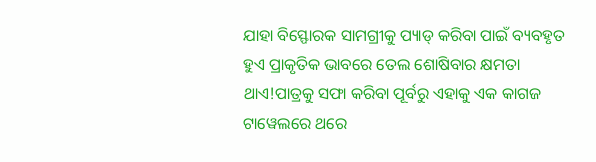ଯାହା ବିସ୍ଫୋରକ ସାମଗ୍ରୀକୁ ପ୍ୟାଡ୍ କରିବା ପାଇଁ ବ୍ୟବହୃତ ହୁଏ ପ୍ରାକୃତିକ ଭାବରେ ତେଲ ଶୋଷିବାର କ୍ଷମତା ଥାଏ!ପାତ୍ରକୁ ସଫା କରିବା ପୂର୍ବରୁ ଏହାକୁ ଏକ କାଗଜ ଟାୱେଲରେ ଥରେ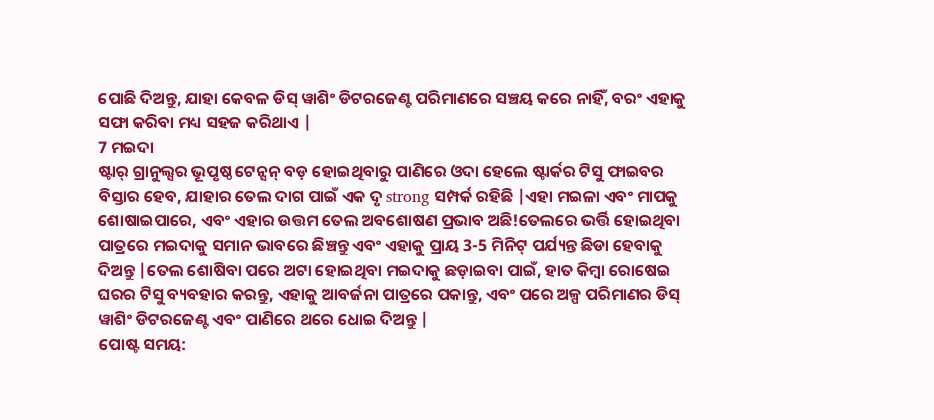ପୋଛି ଦିଅନ୍ତୁ, ଯାହା କେବଳ ଡିସ୍ ୱାଶିଂ ଡିଟରଜେଣ୍ଟ ପରିମାଣରେ ସଞ୍ଚୟ କରେ ନାହିଁ, ବରଂ ଏହାକୁ ସଫା କରିବା ମଧ୍ୟ ସହଜ କରିଥାଏ |
7 ମଇଦା
ଷ୍ଟାର୍ ଗ୍ରାନୁଲ୍ସର ଭୂପୃଷ୍ଠ ଟେନ୍ସନ୍ ବଡ଼ ହୋଇଥିବାରୁ ପାଣିରେ ଓଦା ହେଲେ ଷ୍ଟାର୍କର ଟିସୁ ଫାଇବର ବିସ୍ତାର ହେବ, ଯାହାର ତେଲ ଦାଗ ପାଇଁ ଏକ ଦୃ strong ସମ୍ପର୍କ ରହିଛି |ଏହା ମଇଳା ଏବଂ ମାପକୁ ଶୋଷାଇପାରେ, ଏବଂ ଏହାର ଉତ୍ତମ ତେଲ ଅବଶୋଷଣ ପ୍ରଭାବ ଅଛି!ତେଲରେ ଭର୍ତ୍ତି ହୋଇଥିବା ପାତ୍ରରେ ମଇଦାକୁ ସମାନ ଭାବରେ ଛିଞ୍ଚନ୍ତୁ ଏବଂ ଏହାକୁ ପ୍ରାୟ 3-5 ମିନିଟ୍ ପର୍ଯ୍ୟନ୍ତ ଛିଡା ହେବାକୁ ଦିଅନ୍ତୁ |ତେଲ ଶୋଷିବା ପରେ ଅଟା ହୋଇଥିବା ମଇଦାକୁ ଛଡ଼ାଇବା ପାଇଁ, ହାତ କିମ୍ବା ରୋଷେଇ ଘରର ଟିସୁ ବ୍ୟବହାର କରନ୍ତୁ, ଏହାକୁ ଆବର୍ଜନା ପାତ୍ରରେ ପକାନ୍ତୁ, ଏବଂ ପରେ ଅଳ୍ପ ପରିମାଣର ଡିସ୍ ୱାଶିଂ ଡିଟରଜେଣ୍ଟ ଏବଂ ପାଣିରେ ଥରେ ଧୋଇ ଦିଅନ୍ତୁ |
ପୋଷ୍ଟ ସମୟ: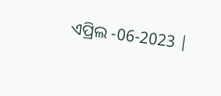ଏପ୍ରିଲ -06-2023 |